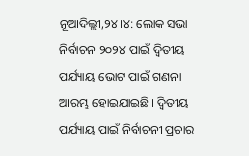ନୂଆଦିଲ୍ଲୀ,୨୪।୪: ଲୋକ ସଭା ନିର୍ବାଚନ ୨୦୨୪ ପାଇଁ ଦ୍ୱିତୀୟ ପର୍ଯ୍ୟାୟ ଭୋଟ ପାଇଁ ଗଣନା ଆରମ୍ଭ ହୋଇଯାଇଛି। ଦ୍ୱିତୀୟ ପର୍ଯ୍ୟାୟ ପାଇଁ ନିର୍ବାଚନୀ ପ୍ରଚାର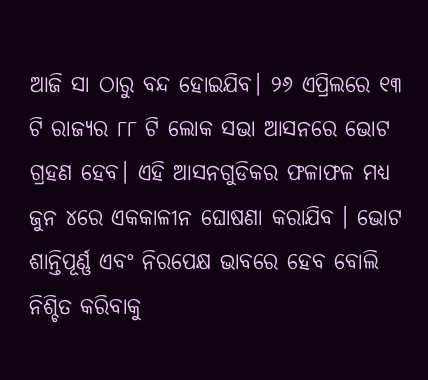ଆଜି ସା ଠାରୁ ବନ୍ଦ ହୋଇଯିବ। ୨୬ ଏପ୍ରିଲରେ ୧୩ ଟି ରାଜ୍ୟର ୮୮ ଟି ଲୋକ ସଭା ଆସନରେ ଭୋଟ ଗ୍ରହଣ ହେବ। ଏହି ଆସନଗୁଡିକର ଫଳାଫଳ ମଧ୍ୟ ଜୁନ ୪ରେ ଏକକାଳୀନ ଘୋଷଣା କରାଯିବ । ଭୋଟ ଶାନ୍ତିପୂର୍ଣ୍ଣ ଏବଂ ନିରପେକ୍ଷ ଭାବରେ ହେବ ବୋଲି ନିଶ୍ଚିତ କରିବାକୁ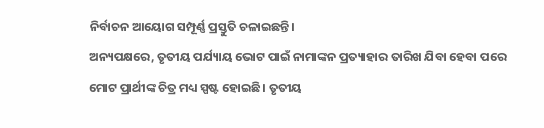ନିର୍ବାଚନ ଆୟୋଗ ସମ୍ପୂର୍ଣ୍ଣ ପ୍ରସ୍ତୁତି ଚଳାଇଛନ୍ତି।
ଅନ୍ୟପକ୍ଷରେ, ତୃତୀୟ ପର୍ଯ୍ୟାୟ ଭୋଟ ପାଇଁ ନାମାଙ୍କନ ପ୍ରତ୍ୟାହାର ତାରିଖ ଯିବା ହେବା ପରେ ମୋଟ ପ୍ରାର୍ଥୀଙ୍କ ଚିତ୍ର ମଧ୍ୟ ସ୍ପଷ୍ଟ ହୋଇଛି। ତୃତୀୟ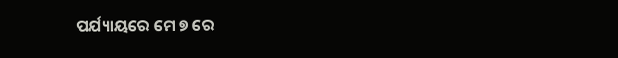ପର୍ଯ୍ୟାୟରେ ମେ ୭ ରେ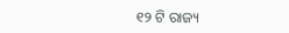୧୨ ଟି ରାଜ୍ୟ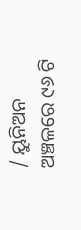/ ୟୁନିଅନ ଅଞ୍ଚଳରେ ୯୬ ଟି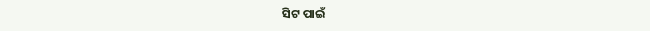ସିଟ ପାଇଁ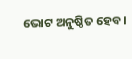ଭୋଟ ଅନୁଷ୍ଠିତ ହେବ।